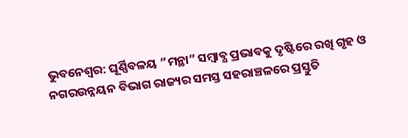ଭୁବନେଶ୍ୱର: ଘୂର୍ଣ୍ଣିବଳୟ ”ମନ୍ଥା” ସମ୍ବାବ୍ଯ ପ୍ରଭାବକୁ ଦୃଷ୍ଟିରେ ରଖି ଗୃହ ଓ ନଗରଉନ୍ନୟନ ବିଭାଗ ରାଜ୍ୟର ସମସ୍ତ ସହରାଞ୍ଚଳରେ ପ୍ରସ୍ତୁତି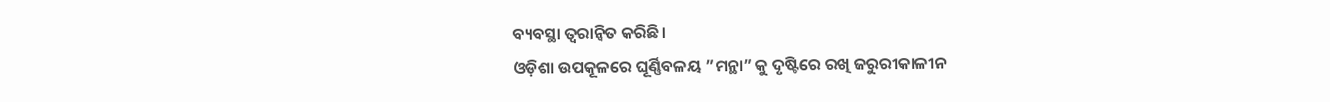ବ୍ୟବସ୍ଥା ତ୍ୱରାନ୍ୱିତ କରିଛି।
ଓଡ଼ିଶା ଉପକୂଳରେ ଘୂର୍ଣ୍ଣିବଳୟ ”ମନ୍ଥା” କୁ ଦୃଷ୍ଟିରେ ରଖି ଜରୁରୀକାଳୀନ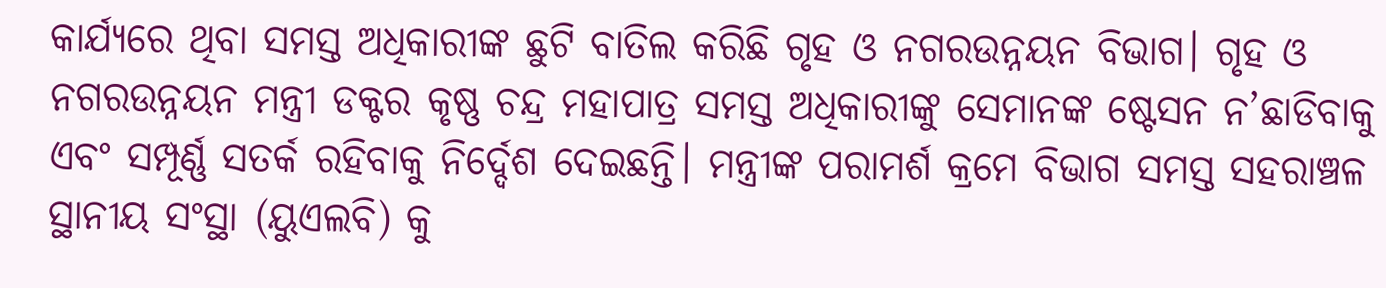କାର୍ଯ୍ୟରେ ଥିବା ସମସ୍ତ ଅଧିକାରୀଙ୍କ ଛୁଟି ବାତିଲ କରିଛି ଗୃହ ଓ ନଗରଉନ୍ନୟନ ବିଭାଗ। ଗୃହ ଓ ନଗରଉନ୍ନୟନ ମନ୍ତ୍ରୀ ଡକ୍ଟର କୃଷ୍ଣ ଚନ୍ଦ୍ର ମହାପାତ୍ର ସମସ୍ତ ଅଧିକାରୀଙ୍କୁ ସେମାନଙ୍କ ଷ୍ଟେସନ ନ’ଛାଡିବାକୁ ଏବଂ ସମ୍ପୂର୍ଣ୍ଣ ସତର୍କ ରହିବାକୁ ନିର୍ଦ୍ଦେଶ ଦେଇଛନ୍ତି। ମନ୍ତ୍ରୀଙ୍କ ପରାମର୍ଶ କ୍ରମେ ବିଭାଗ ସମସ୍ତ ସହରାଞ୍ଚଳ ସ୍ଥାନୀୟ ସଂସ୍ଥା (ୟୁଏଲବି) କୁ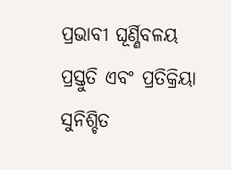ପ୍ରଭାବୀ ଘୂର୍ଣ୍ଣିବଳୟ ପ୍ରସ୍ତୁତି ଏବଂ ପ୍ରତିକ୍ରିୟା ସୁନିଶ୍ଚିତ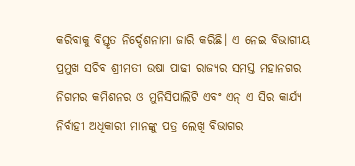କରିବାକୁ ବିସ୍ତୃତ ନିର୍ଦ୍ଦେଶନାମା ଜାରି କରିଛି। ଏ ନେଇ ବିଭାଗୀୟ ପ୍ରମୁଖ ସଚିବ ଶ୍ରୀମତୀ ଉଷା ପାଢୀ ରାଜ୍ୟର ସମସ୍ତ ମହାନଗର ନିଗମର କମିଶନର ଓ ମୁନିସିପାଲିଟି ଏବଂ ଏନ୍ ଏ ସିର କାର୍ଯ୍ୟ ନିର୍ବାହୀ ଅଧିକାରୀ ମାନଙ୍କୁ ପତ୍ର ଲେଖି ବିଭାଗର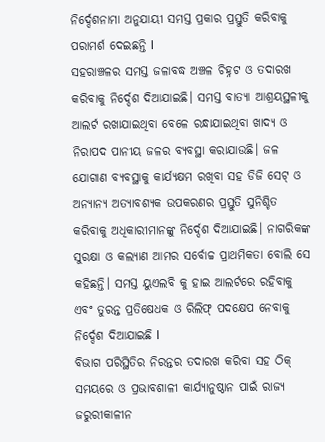ନିର୍ଦ୍ଦେଶନାମା ଅନୁଯାୟୀ ସମସ୍ତ ପ୍ରକାର ପ୍ରସ୍ତୁତି କରିବାକୁ ପରାମର୍ଶ ଦେଇଛନ୍ତି l
ସହରାଞ୍ଚଳର ସମସ୍ତ ଜଳାବଦ୍ଧ ଅଞ୍ଚଳ ଚିହ୍ନଟ ଓ ତଦାରଖ କରିବାକୁ ନିର୍ଦ୍ଦେଶ ଦିଆଯାଇଛି। ସମସ୍ତ ବାତ୍ୟା ଆଶ୍ରୟସ୍ଥଳୀକୁ ଆଲର୍ଟ ରଖାଯାଇଥିବା ବେଳେ ରନ୍ଧାଯାଇଥିବା ଖାଦ୍ୟ ଓ ନିରାପଦ ପାନୀୟ ଜଳର ବ୍ୟବସ୍ଥା କରାଯାଉଛି। ଜଳ ଯୋଗାଣ ବ୍ୟବସ୍ଥାକୁ କାର୍ଯ୍ୟକ୍ଷମ ରଖିବା ସହ ଡିଜି ସେଟ୍ ଓ ଅନ୍ୟାନ୍ୟ ଅତ୍ୟାବଶ୍ୟକ ଉପକରଣର ପ୍ରସ୍ତୁତି ସୁନିଶ୍ଚିତ କରିବାକୁ ଅଧିକାରୀମାନଙ୍କୁ ନିର୍ଦ୍ଦେଶ ଦିଆଯାଇଛି। ନାଗରିକଙ୍କ ସୁରକ୍ଷା ଓ କଲ୍ୟାଣ ଆମର ସର୍ବୋଚ୍ଚ ପ୍ରାଥମିକତା ବୋଲି ସେ କହିଛନ୍ତି। ସମସ୍ତ ୟୁଏଲବି କୁ ହାଇ ଆଲର୍ଟରେ ରହିବାକୁ ଏବଂ ତୁରନ୍ତ ପ୍ରତିଷେଧକ ଓ ରିଲିଫ୍ ପଦକ୍ଷେପ ନେବାକୁ ନିର୍ଦ୍ଦେଶ ଦିଆଯାଇଛି l
ବିଭାଗ ପରିସ୍ଥିତିର ନିରନ୍ତର ତଦାରଖ କରିବା ସହ ଠିକ୍ ସମୟରେ ଓ ପ୍ରଭାବଶାଳୀ କାର୍ଯ୍ୟାନୁଷ୍ଠାନ ପାଇଁ ରାଜ୍ୟ ଜରୁରୀକାଳୀନ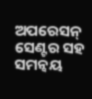ଅପରେସନ୍ ସେଣ୍ଟର ସହ ସମନ୍ୱୟ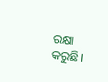ରକ୍ଷା କରୁଛି।